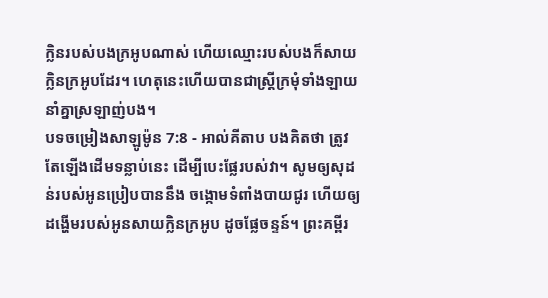ក្លិនរបស់បងក្រអូបណាស់ ហើយឈ្មោះរបស់បងក៏សាយក្លិនក្រអូបដែរ។ ហេតុនេះហើយបានជាស្ត្រីក្រមុំទាំងឡាយ នាំគ្នាស្រឡាញ់បង។
បទចម្រៀងសាឡូម៉ូន 7:8 - អាល់គីតាប បងគិតថា ត្រូវតែឡើងដើមទន្លាប់នេះ ដើម្បីបេះផ្លែរបស់វា។ សូមឲ្យសុដន់របស់អូនប្រៀបបាននឹង ចង្កោមទំពាំងបាយជូរ ហើយឲ្យដង្ហើមរបស់អូនសាយក្លិនក្រអូប ដូចផ្លែចន្ទន៍។ ព្រះគម្ពីរ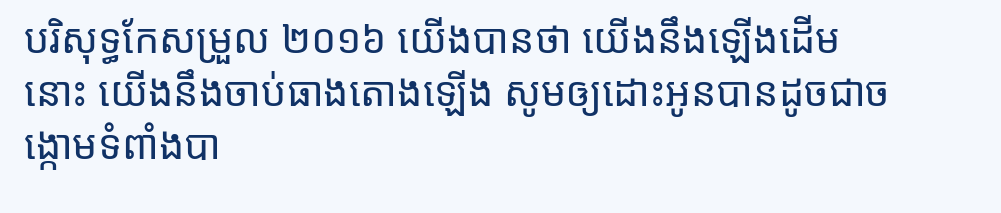បរិសុទ្ធកែសម្រួល ២០១៦ យើងបានថា យើងនឹងឡើងដើមនោះ យើងនឹងចាប់ធាងតោងឡើង សូមឲ្យដោះអូនបានដូចជាចង្កោមទំពាំងបា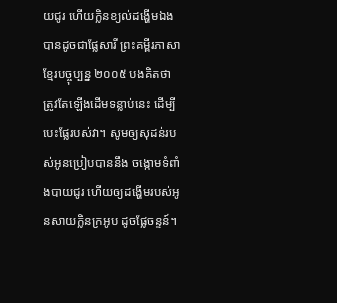យជូរ ហើយក្លិនខ្យល់ដង្ហើមឯងបានដូចជាផ្លែសារី ព្រះគម្ពីរភាសាខ្មែរបច្ចុប្បន្ន ២០០៥ បងគិតថា ត្រូវតែឡើងដើមទន្លាប់នេះ ដើម្បីបេះផ្លែរបស់វា។ សូមឲ្យសុដន់របស់អូនប្រៀបបាននឹង ចង្កោមទំពាំងបាយជូរ ហើយឲ្យដង្ហើមរបស់អូនសាយក្លិនក្រអូប ដូចផ្លែចន្ទន៍។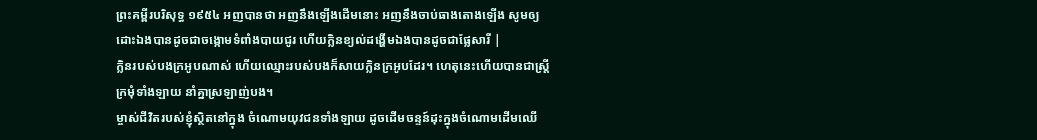ព្រះគម្ពីរបរិសុទ្ធ ១៩៥៤ អញបានថា អញនឹងឡើងដើមនោះ អញនឹងចាប់ធាងតោងឡើង សូមឲ្យដោះឯងបានដូចជាចង្កោមទំពាំងបាយជូរ ហើយក្លិនខ្យល់ដង្ហើមឯងបានដូចជាផ្លែសារី |
ក្លិនរបស់បងក្រអូបណាស់ ហើយឈ្មោះរបស់បងក៏សាយក្លិនក្រអូបដែរ។ ហេតុនេះហើយបានជាស្ត្រីក្រមុំទាំងឡាយ នាំគ្នាស្រឡាញ់បង។
ម្ចាស់ជីវិតរបស់ខ្ញុំស្ថិតនៅក្នុង ចំណោមយុវជនទាំងឡាយ ដូចដើមចន្ទន៍ដុះក្នុងចំណោមដើមឈើ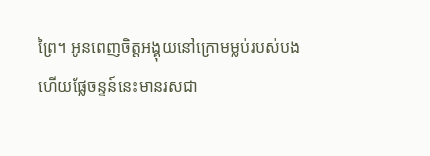ព្រៃ។ អូនពេញចិត្តអង្គុយនៅក្រោមម្លប់របស់បង ហើយផ្លែចន្ទន៍នេះមានរសជា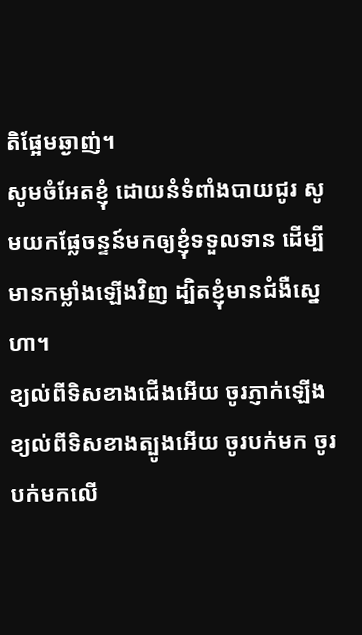តិផ្អែមឆ្ងាញ់។
សូមចំអែតខ្ញុំ ដោយនំទំពាំងបាយជូរ សូមយកផ្លែចន្ទន៍មកឲ្យខ្ញុំទទួលទាន ដើម្បីមានកម្លាំងឡើងវិញ ដ្បិតខ្ញុំមានជំងឺស្នេហា។
ខ្យល់ពីទិសខាងជើងអើយ ចូរភ្ញាក់ឡើង ខ្យល់ពីទិសខាងត្បូងអើយ ចូរបក់មក ចូរបក់មកលើ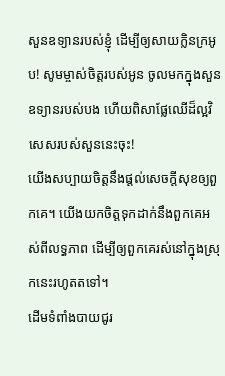សួនឧទ្យានរបស់ខ្ញុំ ដើម្បីឲ្យសាយក្លិនក្រអូប! សូមម្ចាស់ចិត្តរបស់អូន ចូលមកក្នុងសួនឧទ្យានរបស់បង ហើយពិសាផ្លែឈើដ៏ល្អវិសេសរបស់សួននេះចុះ!
យើងសប្បាយចិត្តនឹងផ្ដល់សេចក្ដីសុខឲ្យពួកគេ។ យើងយកចិត្តទុកដាក់នឹងពួកគេអស់ពីលទ្ធភាព ដើម្បីឲ្យពួកគេរស់នៅក្នុងស្រុកនេះរហូតតទៅ។
ដើមទំពាំងបាយជូរ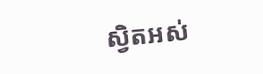ស្វិតអស់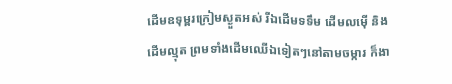ដើមឧទុម្ពរក្រៀមស្ងួតអស់ រីឯដើមទទឹម ដើមលម៉ើ និងដើមល្មុត ព្រមទាំងដើមឈើឯទៀតៗនៅតាមចម្ការ ក៏ងា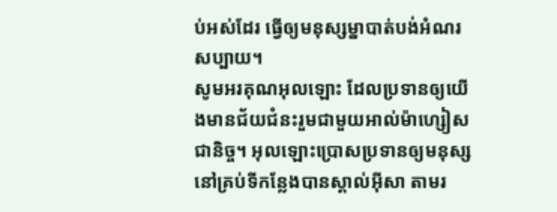ប់អស់ដែរ ធ្វើឲ្យមនុស្សម្នាបាត់បង់អំណរសប្បាយ។
សូមអរគុណអុលឡោះ ដែលប្រទានឲ្យយើងមានជ័យជំនះរួមជាមួយអាល់ម៉ាហ្សៀសជានិច្ច។ អុលឡោះប្រោសប្រទានឲ្យមនុស្សនៅគ្រប់ទីកន្លែងបានស្គាល់អ៊ីសា តាមរ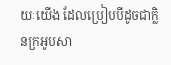យៈយើង ដែលប្រៀបបីដូចជាក្លិនក្រអូបសា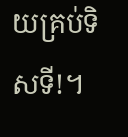យគ្រប់ទិសទី!។